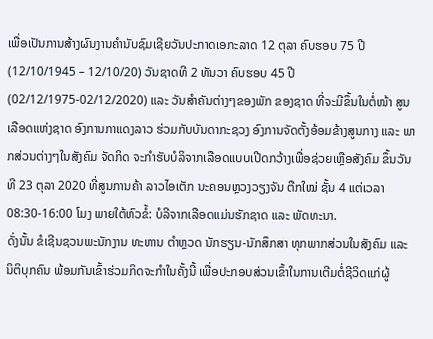ເພື່ອເປັນການສ້າງຜົນງານຄຳນັບຊົມເຊີຍວັນປະກາດເອກະລາດ 12 ຕຸລາ ຄົບຮອບ 75 ປີ (12/10/1945 – 12/10/20) ວັນຊາດທີ 2 ທັນວາ ຄົບຮອບ 45 ປີ (02/12/1975-02/12/2020) ແລະ ວັນສຳຄັນຕ່າງໆຂອງພັກ ຂອງຊາດ ທີ່ຈະມີຂຶ້ນໃນຕໍ່ໜ້າ ສູນເລືອດແຫ່ງຊາດ ອົງການກາແດງລາວ ຮ່ວມກັບບັນດາກະຊວງ ອົງການຈັດຕັ້ງອ້ອມຂ້າງສູນກາງ ແລະ ພາກສ່ວນຕ່າງໆໃນສັງຄົມ ຈັດກິດ ຈະກຳຮັບບໍລິຈາກເລືອດແບບເປີດກວ້າງເພື່ອຊ່ວຍເຫຼືອສັງຄົມ ຂຶ້ນວັນທີ 23 ຕຸລາ 2020 ທີ່ສູນການຄ້າ ລາວໄອເຕັກ ນະຄອນຫຼວງວຽງຈັນ ຕືກໃໝ່ ຊັ້ນ 4 ແຕ່ເວລາ 08:30-16:00 ໂມງ ພາຍໃຕ້ຫົວຂໍ້: ບໍລີຈາກເລືອດແມ່ນຮັກຊາດ ແລະ ພັດທະນາ.
ດັ່ງນັ້ນ ຂໍເຊີນຊວນພະນັກງານ ທະຫານ ຕຳຫຼວດ ນັກຮຽນ-ນັກສຶກສາ ທຸກພາກສ່ວນໃນສັງຄົມ ແລະ ນິຕິບຸກຄົນ ພ້ອມກັນເຂົ້າຮ່ວມກິດຈະກຳໃນຄັ້ງນີ້ ເພື່ອປະກອບສ່ວນເຂົ້າໃນການເຕີມຕໍ່ຊີວິດແກ່ຜູ້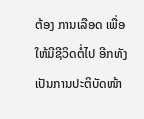ຕ້ອງ ການເລືອດ ເພື່ອໃຫ້ມີຊີວິດຕໍ່ໄປ ອີກທັງເປັນການປະຕິບັດໜ້າ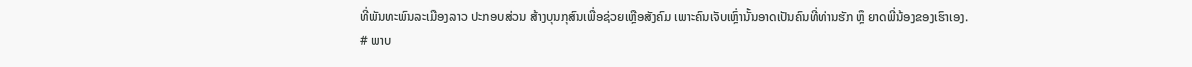ທີ່ພັນທະພົນລະເມືອງລາວ ປະກອບສ່ວນ ສ້າງບຸນກຸສົນເພື່ອຊ່ວຍເຫຼືອສັງຄົມ ເພາະຄົນເຈັບເຫຼົ່ານັ້ນອາດເປັນຄົນທີ່ທ່ານຮັກ ຫຼຶ ຍາດພີ່ນ້ອງຂອງເຮົາເອງ.
# ພາບ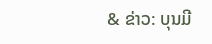& ຂ່າວ: ບຸນມີ